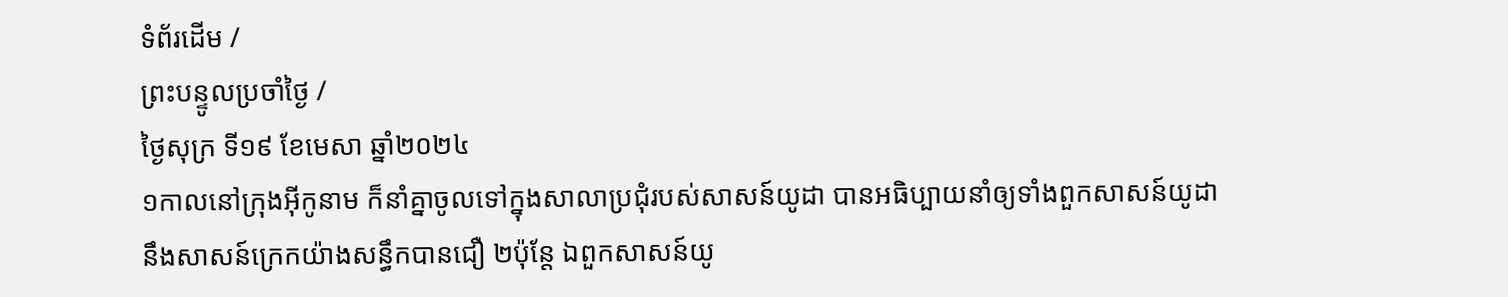ទំព័រដើម /
ព្រះបន្ទូលប្រចាំថ្ងៃ /
ថ្ងៃសុក្រ ទី១៩ ខែមេសា ឆ្នាំ២០២៤
១កាលនៅក្រុងអ៊ីកូនាម ក៏នាំគ្នាចូលទៅក្នុងសាលាប្រជុំរបស់សាសន៍យូដា បានអធិប្បាយនាំឲ្យទាំងពួកសាសន៍យូដា នឹងសាសន៍ក្រេកយ៉ាងសន្ធឹកបានជឿ ២ប៉ុន្តែ ឯពួកសាសន៍យូ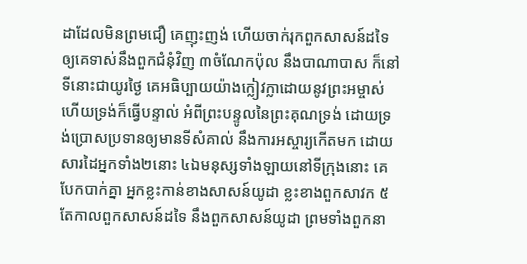ដាដែលមិនព្រមជឿ គេញុះញង់ ហើយចាក់រុកពួកសាសន៍ដទៃ ឲ្យគេទាស់នឹងពួកជំនុំវិញ ៣ចំណែកប៉ុល នឹងបាណាបាស ក៏នៅទីនោះជាយូរថ្ងៃ គេអធិប្បាយយ៉ាងក្លៀវក្លាដោយនូវព្រះអម្ចាស់ ហើយទ្រង់ក៏ធ្វើបន្ទាល់ អំពីព្រះបន្ទូលនៃព្រះគុណទ្រង់ ដោយទ្រង់ប្រោសប្រទានឲ្យមានទីសំគាល់ នឹងការអស្ចារ្យកើតមក ដោយសារដៃអ្នកទាំង២នោះ ៤ឯមនុស្សទាំងឡាយនៅទីក្រុងនោះ គេបែកបាក់គ្នា អ្នកខ្លះកាន់ខាងសាសន៍យូដា ខ្លះខាងពួកសាវក ៥តែកាលពួកសាសន៍ដទៃ នឹងពួកសាសន៍យូដា ព្រមទាំងពួកនា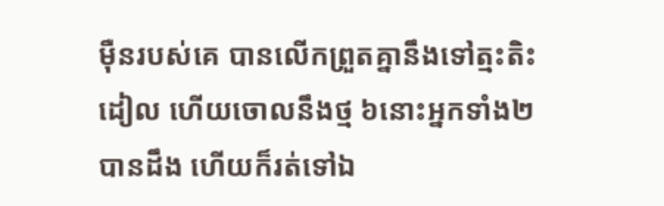ម៉ឺនរបស់គេ បានលើកព្រួតគ្នានឹងទៅត្មះតិះដៀល ហើយចោលនឹងថ្ម ៦នោះអ្នកទាំង២បានដឹង ហើយក៏រត់ទៅឯ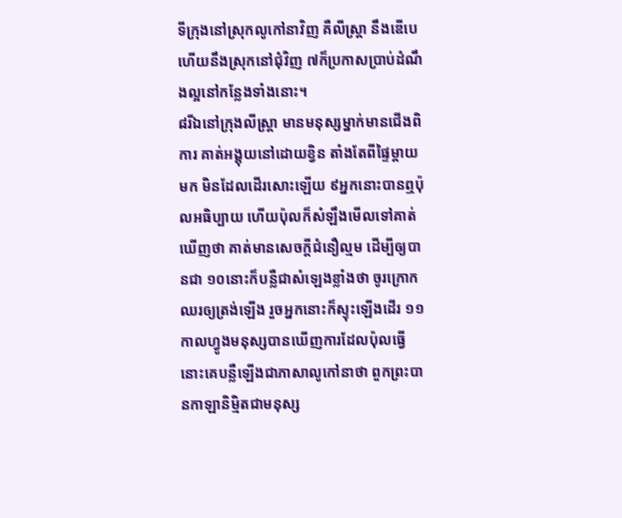ទីក្រុងនៅស្រុកលូកៅនាវិញ គឺលីស្ត្រា នឹងឌើបេ ហើយនឹងស្រុកនៅជុំវិញ ៧ក៏ប្រកាសប្រាប់ដំណឹងល្អនៅកន្លែងទាំងនោះ។
៨រីឯនៅក្រុងលីស្ត្រា មានមនុស្សម្នាក់មានជើងពិការ គាត់អង្គុយនៅដោយខ្វិន តាំងតែពីផ្ទៃម្តាយមក មិនដែលដើរសោះឡើយ ៩អ្នកនោះបានឮប៉ុលអធិប្បាយ ហើយប៉ុលក៏សំឡឹងមើលទៅគាត់ ឃើញថា គាត់មានសេចក្ដីជំនឿល្មម ដើម្បីឲ្យបានជា ១០នោះក៏បន្លឺជាសំឡេងខ្លាំងថា ចូរក្រោកឈរឲ្យត្រង់ឡើង រួចអ្នកនោះក៏ស្ទុះឡើងដើរ ១១កាលហ្វូងមនុស្សបានឃើញការដែលប៉ុលធ្វើ នោះគេបន្លឺឡើងជាភាសាលូកៅនាថា ពួកព្រះបានកាឡានិម្មិតជាមនុស្ស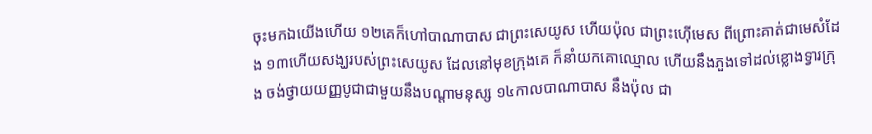ចុះមកឯយើងហើយ ១២គេក៏ហៅបាណាបាស ជាព្រះសេយូស ហើយប៉ុល ជាព្រះហ៊ើមេស ពីព្រោះគាត់ជាមេសំដែង ១៣ហើយសង្ឃរបស់ព្រះសេយូស ដែលនៅមុខក្រុងគេ ក៏នាំយកគោឈ្មោល ហើយនឹងភួងទៅដល់ខ្លោងទ្វារក្រុង ចង់ថ្វាយយញ្ញបូជាជាមួយនឹងបណ្តាមនុស្ស ១៤កាលបាណាបាស នឹងប៉ុល ជា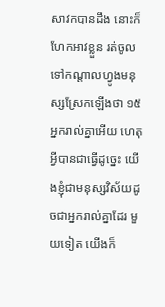សាវកបានដឹង នោះក៏ហែកអាវខ្លួន រត់ចូលទៅកណ្តាលហ្វូងមនុស្សស្រែកឡើងថា ១៥អ្នករាល់គ្នាអើយ ហេតុអ្វីបានជាធ្វើដូច្នេះ យើងខ្ញុំជាមនុស្សវិស័យដូចជាអ្នករាល់គ្នាដែរ មួយទៀត យើងក៏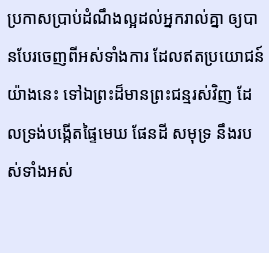ប្រកាសប្រាប់ដំណឹងល្អដល់អ្នករាល់គ្នា ឲ្យបានបែរចេញពីអស់ទាំងការ ដែលឥតប្រយោជន៍យ៉ាងនេះ ទៅឯព្រះដ៏មានព្រះជន្មរស់វិញ ដែលទ្រង់បង្កើតផ្ទៃមេឃ ផែនដី សមុទ្រ នឹងរបស់ទាំងអស់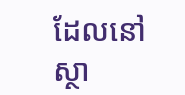ដែលនៅស្ថា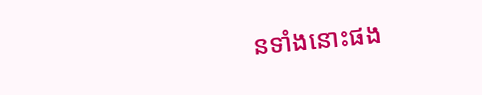នទាំងនោះផង